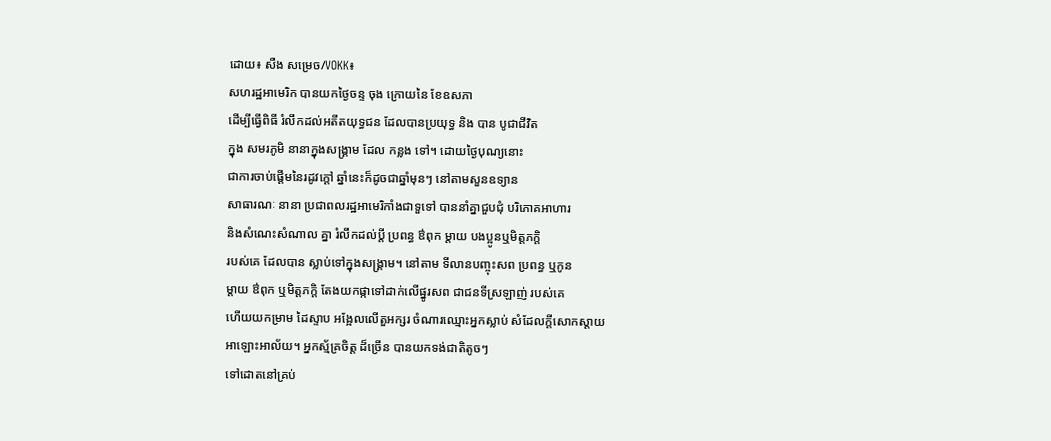ដោយ៖ សឺង សម្រេច/VOKK៖
សហរដ្ឋអាមេរិក បានយកថ្ងៃចន្ទ ចុង ក្រោយនៃ ខែឧសភា
ដើម្បីធ្វើពិធី រំលឹកដល់អតីតយុទ្ធជន ដែលបានប្រយុទ្ធ និង បាន បូជាជីវិត
ក្នុង សមរភូមិ នានាក្នុងសង្គ្រាម ដែល កន្លង ទៅ។ ដោយថ្ងៃបុណ្យនោះ
ជាការចាប់ផ្តើមនៃរដូវក្តៅ ឆ្នាំនេះក៏ដូចជាឆ្នាំមុនៗ នៅតាមសួនឧទ្យាន
សាធារណៈ នានា ប្រជាពលរដ្ឋអាមេរិកាំងជាទួទៅ បាននាំគ្នាជួបជុំ បរិភោគអាហារ
និងសំណេះសំណាល គ្នា រំលឹកដល់ប្តី ប្រពន្ធ ឳពុក ម្តាយ បងប្អូនឬមិត្តភក្តិ
របស់គេ ដែលបាន ស្លាប់ទៅក្នុងសង្គ្រាម។ នៅតាម ទីលានបញ្ចុះសព ប្រពន្ធ ឬកូន
ម្តាយ ឳពុក ឬមិត្តភក្តិ តែងយកផ្កាទៅដាក់លើផ្នូរសព ជាជនទីស្រឡាញ់ របស់គេ
ហើយយកម្រាម ដៃស្ទាប អង្អែលលើតួអក្សរ ចំណារឈ្មោះអ្នកស្លាប់ សំដែលក្តីសោកស្តាយ
អាឡោះអាល័យ។ អ្នកស្ម័គ្រចិត្ត ដ៏ច្រើន បានយកទង់ជាតិតូចៗ
ទៅដោតនៅគ្រប់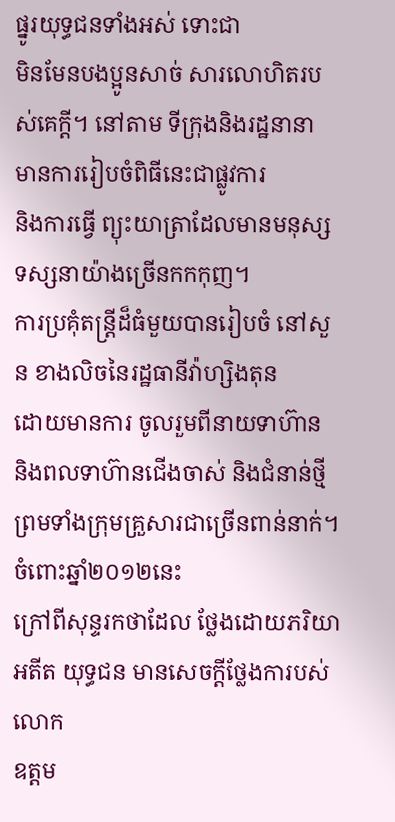ផ្នូរយុទ្ធជនទាំងអស់ ទោះជា
មិនមែនបងប្អូនសាច់ សារលោហិតរបស់គេក្តី។ នៅតាម ទីក្រុងនិងរដ្ឋនានា
មានការរៀបចំពិធីនេះជាផ្លូវការ
និងការធ្វើ ព្យុះយាត្រាដែលមានមនុស្សទស្សនាយ៉ាងច្រើនកកកុញ។
ការប្រគុំតន្ត្រីដ៏ធំមួយបានរៀបចំ នៅសួន ខាងលិចនៃរដ្ឋធានីវ៉ាហ្សិងតុន
ដោយមានការ ចូលរួមពីនាយទាហ៊ាន និងពលទាហ៊ានជើងចាស់ និងជំនាន់ថ្មី
ព្រមទាំងក្រុមគ្រួសារជាច្រើនពាន់នាក់។ ចំពោះឆ្នាំ២០១២នេះ
ក្រៅពីសុន្ទរកថាដែល ថ្លែងដោយភរិយាអតីត យុទ្ធជន មានសេចក្តីថ្លែងការបស់លោក
ឧត្តម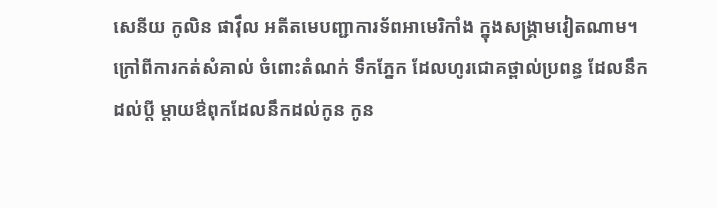សេនីយ កូលិន ផាវ៉ឹល អតីតមេបញ្ជាការទ័ពអាមេរិកាំង ក្នុងសង្គ្រាមវៀតណាម។
ក្រៅពីការកត់សំគាល់ ចំពោះតំណក់ ទឹកភ្នែក ដែលហូរជោគថ្ពាល់ប្រពន្ធ ដែលនឹក
ដល់ប្តី ម្តាយឳពុកដែលនឹកដល់កូន កូន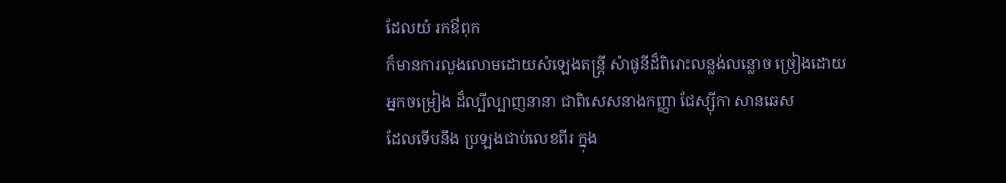ដែលយំ រកឳពុក
ក៏មានការលួងលោមដោយសំឡេងតន្រ្តី សំាផូនីដ៏ពិរោះលន្លង់លន្លោច ច្រៀងដោយ
អ្នកចម្រៀង ដ៏ល្បីល្បាញនានា ជាពិសេសនាងកញ្ញា ជែស្ស៊ីកា សានឆេស
ដែលទើបនឹង ប្រឡងជាប់លេខពីរ ក្នុង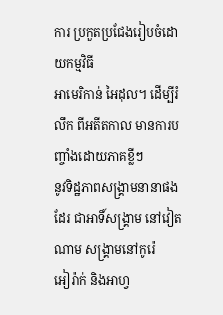ការ ប្រកួតប្រជែងរៀបចំដោយកម្មវិធី
អាមេរិកាន់ អៃដុល។ ដើម្បីរំលឹក ពីអតីតកាល មានការបញ្ចាំងដោយភាគខ្លីៗ
នូវទិដ្ឋភាពសង្គ្រាមនានាផងដែរ ជាអាទិ៍សង្គ្រាម នៅវៀតណាម សង្គ្រាមនៅកូរ៉េ
អៀរ៉ាក់ និងអាហ្វ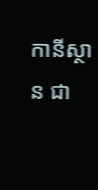កានីស្ថាន ជា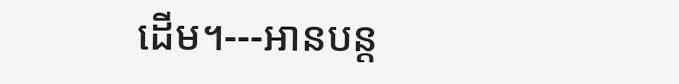ដើម។---អានបន្ត